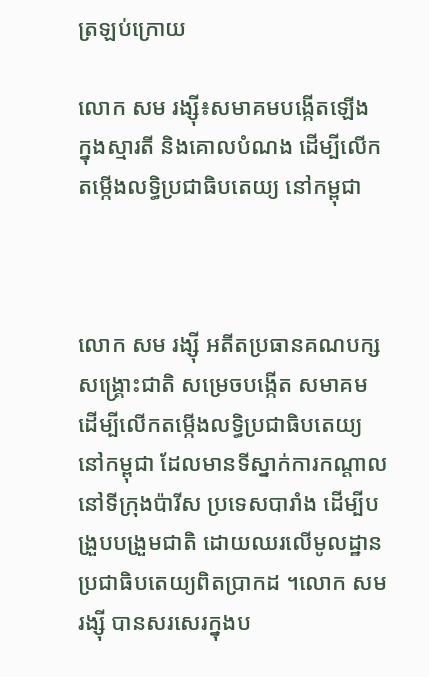ត្រឡប់ក្រោយ

លោក សម រង្ស៊ី៖សមាគមបង្កើតឡើង ក្នុងស្មារតី និងគោលបំណង ដើម្បីលើកតម្កើងលទ្ធិប្រជាធិបតេយ្យ នៅកម្ពុជា



លោក សម រង្ស៊ី អតីតប្រធានគណបក្សសង្រ្គោះជាតិ សម្រេចបង្កើត សមាគម ដើម្បីលើកតម្កើងលទ្ធិប្រជាធិបតេយ្យនៅកម្ពុជា ដែលមានទីស្នាក់ការកណ្ដាល នៅទីក្រុងប៉ារីស ប្រទេសបារាំង ដើម្បីបង្រួបបង្រួមជាតិ ដោយឈរលើមូលដ្ឋាន ប្រជាធិបតេយ្យពិតប្រាកដ ។លោក សម រង្ស៊ី បានសរសេរក្នុងប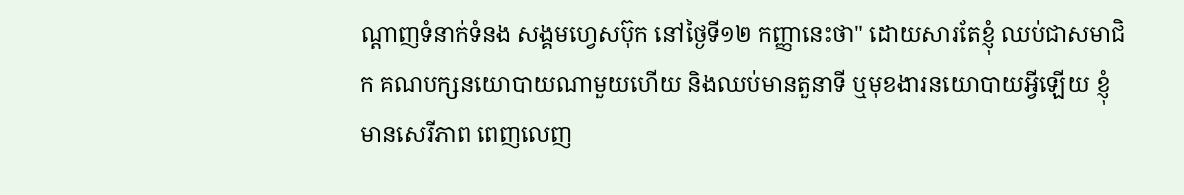ណ្ដាញទំនាក់ទំនង សង្គមហ្វេសប៊ុក នៅថ្ងៃទី១២ កញ្ញានេះថា" ដោយសារតែខ្ញុំ ឈប់ជាសមាជិក គណបក្សនយោបាយណាមួយហើយ និងឈប់មានតួនាទី ឬមុខងារនយោបាយអ្វីឡើយ ខ្ញុំមានសេរីភាព ពេញលេញ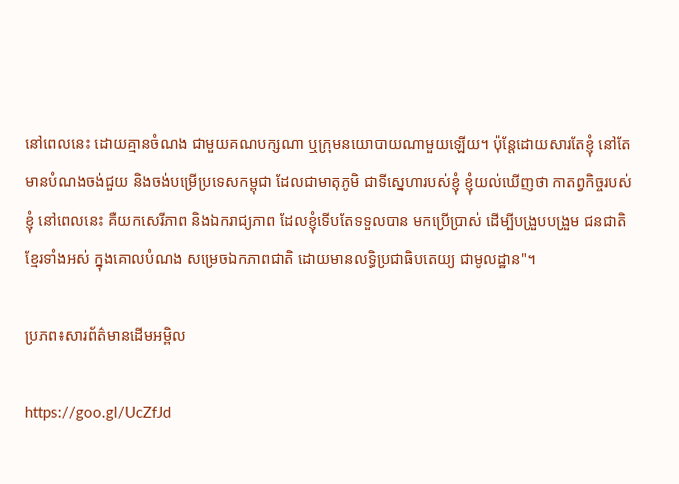នៅពេលនេះ ដោយគ្មានចំណង ជាមួយគណបក្សណា ឬក្រុមនយោបាយណាមួយឡើយ។ ប៉ុន្តែដោយសារតែខ្ញុំ នៅតែមានបំណងចង់ជួយ និងចង់បម្រើប្រទេសកម្ពុជា ដែលជាមាតុភូមិ ជាទីស្នេហារបស់ខ្ញុំ ខ្ញុំយល់ឃើញថា កាតព្វកិច្ចរបស់ខ្ញុំ នៅពេលនេះ គឺយកសេរីភាព និងឯករាជ្យភាព ដែលខ្ញុំទើបតែទទួលបាន មកប្រើប្រាស់ ដើម្បីបង្រួបបង្រួម ជនជាតិខ្មែរទាំងអស់ ក្នុងគោលបំណង សម្រេចឯកភាពជាតិ ដោយមានលទ្ធិប្រជាធិបតេយ្យ ជាមូលដ្ឋាន"។

ប្រភព៖សារព័ត៌មានដើមអម្ពិល

https://goo.gl/UcZfJd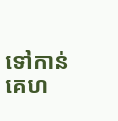ទៅកាន់គេហ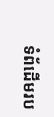ទំព័ដើមរប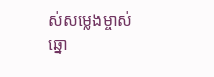ស់សម្លេងម្ចាស់ឆ្នោ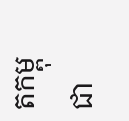តកម្ពុជា